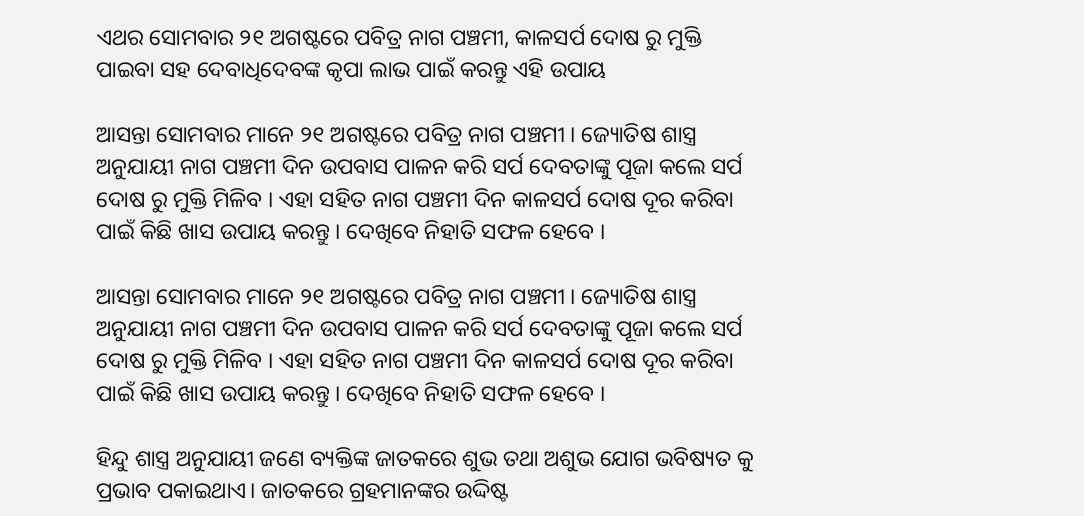ଏଥର ସୋମବାର ୨୧ ଅଗଷ୍ଟରେ ପବିତ୍ର ନାଗ ପଞ୍ଚମୀ, କାଳସର୍ପ ଦୋଷ ରୁ ମୁକ୍ତି ପାଇବା ସହ ଦେବାଧିଦେବଙ୍କ କୃପା ଲାଭ ପାଇଁ କରନ୍ତୁ ଏହି ଉପାୟ

ଆସନ୍ତା ସୋମବାର ମାନେ ୨୧ ଅଗଷ୍ଟରେ ପବିତ୍ର ନାଗ ପଞ୍ଚମୀ । ଜ୍ୟୋତିଷ ଶାସ୍ତ୍ର ଅନୁଯାୟୀ ନାଗ ପଞ୍ଚମୀ ଦିନ ଉପବାସ ପାଳନ କରି ସର୍ପ ଦେବତାଙ୍କୁ ପୂଜା କଲେ ସର୍ପ ଦୋଷ ରୁ ମୁକ୍ତି ମିଳିବ । ଏହା ସହିତ ନାଗ ପଞ୍ଚମୀ ଦିନ କାଳସର୍ପ ଦୋଷ ଦୂର କରିବା ପାଇଁ କିଛି ଖାସ ଉପାୟ କରନ୍ତୁ । ଦେଖିବେ ନିହାତି ସଫଳ ହେବେ ।

ଆସନ୍ତା ସୋମବାର ମାନେ ୨୧ ଅଗଷ୍ଟରେ ପବିତ୍ର ନାଗ ପଞ୍ଚମୀ । ଜ୍ୟୋତିଷ ଶାସ୍ତ୍ର ଅନୁଯାୟୀ ନାଗ ପଞ୍ଚମୀ ଦିନ ଉପବାସ ପାଳନ କରି ସର୍ପ ଦେବତାଙ୍କୁ ପୂଜା କଲେ ସର୍ପ ଦୋଷ ରୁ ମୁକ୍ତି ମିଳିବ । ଏହା ସହିତ ନାଗ ପଞ୍ଚମୀ ଦିନ କାଳସର୍ପ ଦୋଷ ଦୂର କରିବା ପାଇଁ କିଛି ଖାସ ଉପାୟ କରନ୍ତୁ । ଦେଖିବେ ନିହାତି ସଫଳ ହେବେ ।

ହିନ୍ଦୁ ଶାସ୍ତ୍ର ଅନୁଯାୟୀ ଜଣେ ବ୍ୟକ୍ତିଙ୍କ ଜାତକରେ ଶୁଭ ତଥା ଅଶୁଭ ଯୋଗ ଭବିଷ୍ୟତ କୁ ପ୍ରଭାବ ପକାଇଥାଏ। ଜାତକରେ ଗ୍ରହମାନଙ୍କର ଉଦ୍ଦିଷ୍ଟ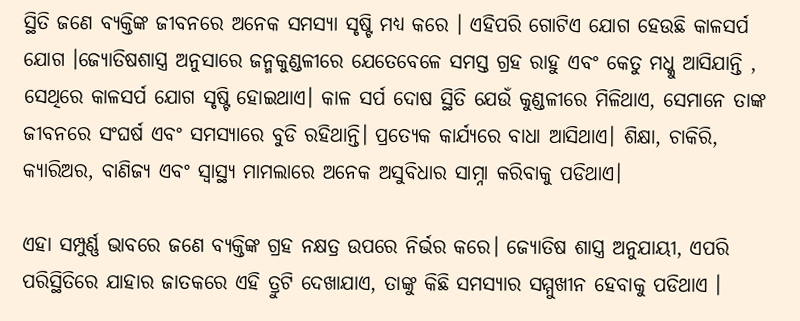ସ୍ଥିତି ଜଣେ ବ୍ୟକ୍ତିଙ୍କ ଜୀବନରେ ଅନେକ ସମସ୍ୟା ସୃଷ୍ଟି ମଧ୍ୟ କରେ । ଏହିପରି ଗୋଟିଏ ଯୋଗ ହେଉଛି କାଳସର୍ପ ଯୋଗ ।ଜ୍ଯୋତିଷଶାସ୍ତ୍ର ଅନୁସାରେ ଜନ୍ମକୁଣ୍ଡଳୀରେ ଯେତେବେଳେ ସମସ୍ତ ଗ୍ରହ ରାହୁ ଏବଂ କେତୁ ମଧ୍କୁ ଆସିଯାନ୍ତି , ସେଥିରେ କାଳସର୍ପ ଯୋଗ ସୃଷ୍ଟି ହୋଇଥାଏ। କାଳ ସର୍ପ ଦୋଷ ସ୍ଥିତି ଯେଉଁ କୁଣ୍ଡଳୀରେ ମିଳିଥାଏ, ସେମାନେ ତାଙ୍କ ଜୀବନରେ ସଂଘର୍ଷ ଏବଂ ସମସ୍ଯାରେ ବୁଡି ରହିଥାନ୍ତି। ପ୍ରତ୍ଯେକ କାର୍ଯ୍ଯରେ ବାଧା ଆସିଥାଏ। ଶିକ୍ଷା, ଚାକିରି, କ୍ଯାରିଅର, ବାଣିଜ୍ଯ ଏବଂ ସ୍ବାସ୍ଥ୍ଯ ମାମଲାରେ ଅନେକ ଅସୁବିଧାର ସାମ୍ନା କରିବାକୁ ପଡିଥାଏ।

ଏହା ସମ୍ପୁର୍ଣ୍ଣ ଭାବରେ ଜଣେ ବ୍ୟକ୍ତିଙ୍କ ଗ୍ରହ ନକ୍ଷତ୍ର ଉପରେ ନିର୍ଭର କରେ। ଜ୍ୟୋତିଷ ଶାସ୍ତ୍ର ଅନୁଯାୟୀ, ଏପରି ପରିସ୍ଥିତିରେ ଯାହାର ଜାତକରେ ଏହି ତ୍ରୁଟି ଦେଖାଯାଏ, ତାଙ୍କୁ କିଛି ସମସ୍ୟାର ସମ୍ମୁଖୀନ ହେବାକୁ ପଡିଥାଏ ।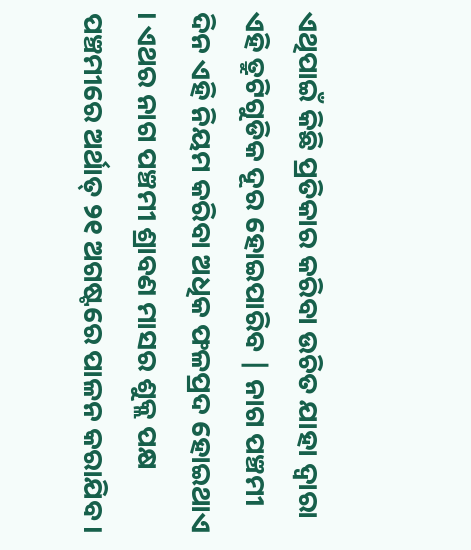ଏଥିପାଇଁ କିଛି ପ୍ରତିକାର କରିବା ଉଚିତ ଯାହା ଦ୍ୱାରା ଏହି ତ୍ରୁଟିଗୁଡିକ ଦୂର ହୋଇପାରିବ | ନାଗ ପଞ୍ଚମୀ ଦିନ ଏହି ନିୟମ କରିବା ଅଧିକ ଫଳପ୍ରଦ ହୋଇଥାଏ । ଏଥର ନାଗ ପଞ୍ଚମୀ ଶ୍ରାବଣ ମାସର ଶୁକ୍ଲ ପକ୍ଷ ପଞ୍ଚମୀରେ ଅର୍ଥାତ୍ ୨୧ ଅଗଷ୍ଟରେ ପାଳନ କରାଯିବ।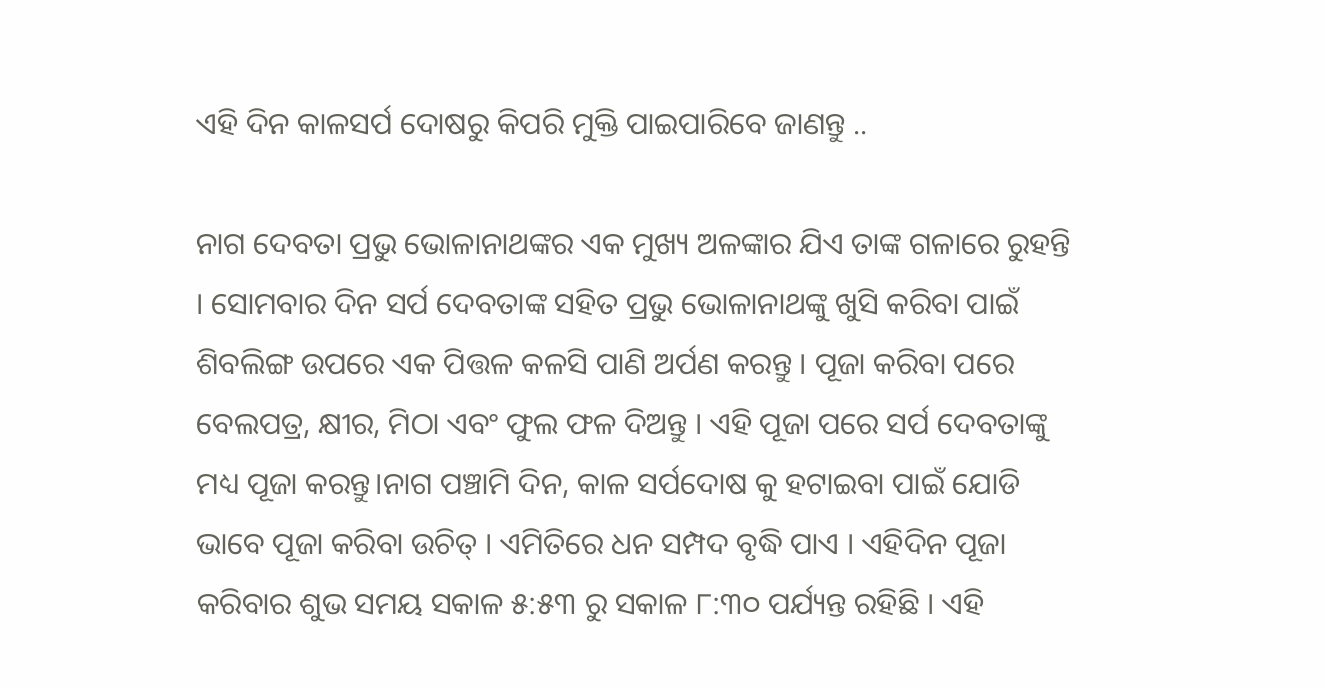ଏହି ଦିନ କାଳସର୍ପ ଦୋଷରୁ କିପରି ମୁକ୍ତି ପାଇପାରିବେ ଜାଣନ୍ତୁ ..

ନାଗ ଦେବତା ପ୍ରଭୁ ଭୋଳାନାଥଙ୍କର ଏକ ମୁଖ୍ୟ ଅଳଙ୍କାର ଯିଏ ତାଙ୍କ ଗଳାରେ ରୁହନ୍ତି । ସୋମବାର ଦିନ ସର୍ପ ଦେବତାଙ୍କ ସହିତ ପ୍ରଭୁ ଭୋଳାନାଥଙ୍କୁ ଖୁସି କରିବା ପାଇଁ ଶିବଲିଙ୍ଗ ଉପରେ ଏକ ପିତ୍ତଳ କଳସି ପାଣି ଅର୍ପଣ କରନ୍ତୁ । ପୂଜା କରିବା ପରେ ବେଲପତ୍ର, କ୍ଷୀର, ମିଠା ଏବଂ ଫୁଲ ଫଳ ଦିଅନ୍ତୁ । ଏହି ପୂଜା ପରେ ସର୍ପ ଦେବତାଙ୍କୁ ମଧ୍ୟ ପୂଜା କରନ୍ତୁ।ନାଗ ପଞ୍ଚାମି ଦିନ, କାଳ ସର୍ପଦୋଷ କୁ ହଟାଇବା ପାଇଁ ଯୋଡି ଭାବେ ପୂଜା କରିବା ଉଚିତ୍ । ଏମିତିରେ ଧନ ସମ୍ପଦ ବୃଦ୍ଧି ପାଏ । ଏହିଦିନ ପୂଜା କରିବାର ଶୁଭ ସମୟ ସକାଳ ୫:୫୩ ରୁ ସକାଳ ୮:୩୦ ପର୍ଯ୍ୟନ୍ତ ରହିଛି । ଏହି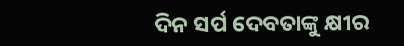ଦିନ ସର୍ପ ଦେବତାଙ୍କୁ କ୍ଷୀର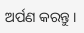ଅର୍ପଣ କରନ୍ତୁ ।